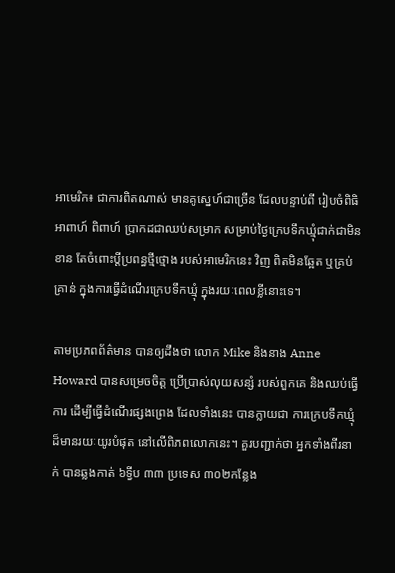អាមេរិក៖ ជាការពិតណាស់ មានគូស្នេហ៍ជាច្រើន ដែលបន្ទាប់ពី រៀបចំពិធិអាពាហ៍ ពិពាហ៍ ប្រាកដជាឈប់សម្រាក សម្រាប់ថ្ងៃក្រេបទឹកឃ្មុំជាក់ជាមិនខាន តែចំពោះប្ដីប្រពន្ធថ្មីថ្មោង របស់អាមេរិកនេះ វិញ ពិតមិនឆ្អែត ឬគ្រប់គ្រាន់ ក្នុងការធ្វើដំណើរក្រេបទឹកឃ្មុំ ក្នុងរយៈពេលខ្លីនោះទេ។

តាមប្រភពព័ត៌មាន បានឲ្យដឹងថា លោក Mike និងនាង Anne Howard បានសម្រេចចិត្ដ ប្រើប្រាស់លុយសន្សំ របស់ពួកគេ និងឈប់ធ្វើការ ដើម្បីធ្វើដំណើរផ្សងព្រេង ដែលទាំងនេះ បានក្លាយជា ការក្រេបទឹកឃ្មុំ ដ៏មានរយៈយូរបំផុត នៅលើពិភពលោកនេះ។ គួរបញ្ជាក់ថា អ្នកទាំងពីរនាក់ បានឆ្លងកាត់ ៦ទ្វីប ៣៣ ប្រទេស ៣០២កន្លែង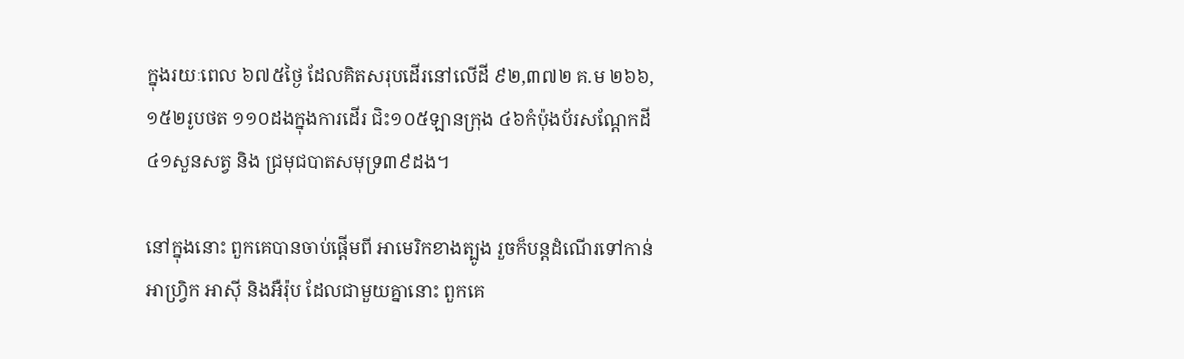ក្នុងរយៈពេល ៦៧៥ថ្ងៃ ដែលគិតសរុបដើរនៅលើដី ៩២,៣៧២ គ.ម ២៦៦,១៥២រូបថត ១១០ដងក្នុងការដើរ ជិះ១០៥ឡានក្រុង ៤៦កំប៉ុងប័រសណ្ដែកដី ៤១សួនសត្វ និង ជ្រមុជបាតសមុទ្រ៣៩ដង។

នៅក្នុងនោះ ពួកគេបានចាប់ផ្ដើមពី អាមេរិកខាងត្បូង រួចក៏បន្ដដំណើរទៅកាន់ អាហ្វ្រិក អាស៊ី និងអឺរ៉ុប ដែលជាមួយគ្នានោះ ពួកគេ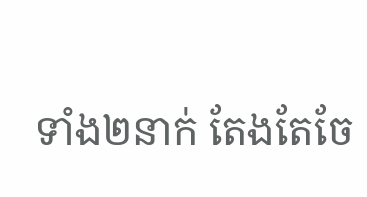ទាំង២នាក់ តែងតែចែ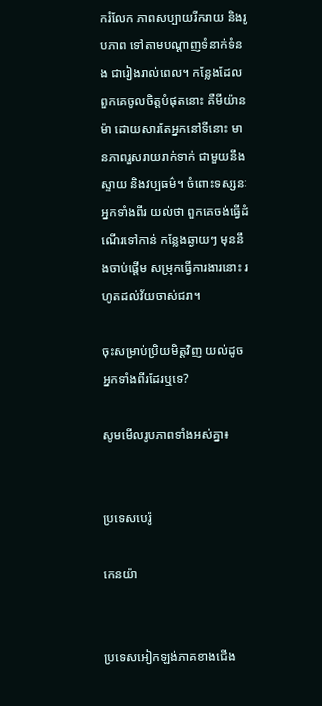ករំលែក ភាពសប្បាយរីករាយ និងរូបភាព ទៅតាមបណ្ដាញទំនាក់ទំនង ជារៀងរាល់ពេល។ កន្លែងដែលពួកគេចូលចិត្ដបំផុតនោះ គឺមីយ៉ានម៉ា ដោយសារតែអ្នកនៅទីនោះ មានភាពរួសរាយរាក់ទាក់ ជាមួយនឹង ស្ទាយ និងវប្បធម៌។ ចំពោះទស្សនៈអ្នកទាំងពីរ យល់ថា ពួកគេចង់ធ្វើដំណើរទៅកាន់ កន្លែងឆ្ងាយៗ មុននឹងចាប់ផ្ដើម សម្រុកធ្វើការងារនោះ រហូតដល់វ័យចាស់ជរា។

ចុះសម្រាប់ប្រិយមិត្ដវិញ យល់ដូចអ្នកទាំងពីរដែរឬទេ?

សូមមើលរូបភាពទាំងអស់គ្នា៖


ប្រទេសបេរ៉ូ

កេនយ៉ា


ប្រទេសអៀកឡង់ភាគខាងជើង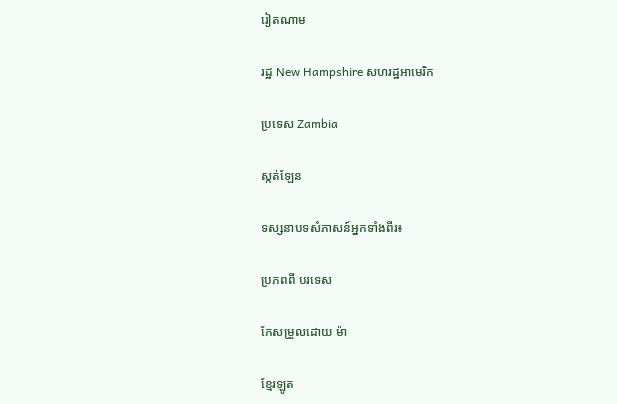រៀតណាម

រដ្ឋ New Hampshire សហរដ្ឋអាមេរិក

ប្រទេស Zambia

ស្កត់ឡែន

ទស្សនាបទសំភាសន៍អ្នកទាំងពីរ៖

ប្រភពពី បរទេស

កែសម្រួលដោយ ម៉ា

ខ្មែរឡូត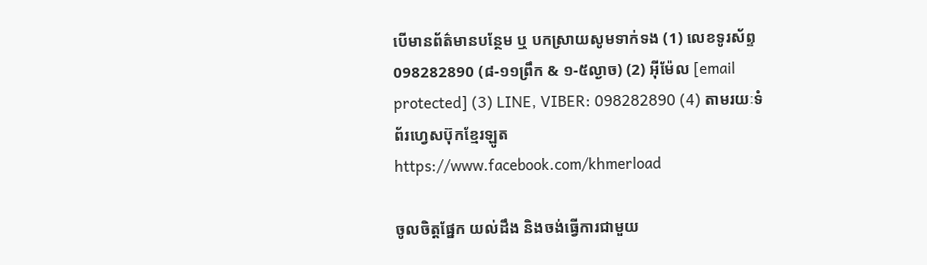បើមានព័ត៌មានបន្ថែម ឬ បកស្រាយសូមទាក់ទង (1) លេខទូរស័ព្ទ 098282890 (៨-១១ព្រឹក & ១-៥ល្ងាច) (2) អ៊ីម៉ែល [email protected] (3) LINE, VIBER: 098282890 (4) តាមរយៈទំព័រហ្វេសប៊ុកខ្មែរឡូត https://www.facebook.com/khmerload

ចូលចិត្តផ្នែក យល់ដឹង និងចង់ធ្វើការជាមួយ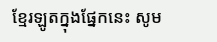ខ្មែរឡូតក្នុងផ្នែកនេះ សូម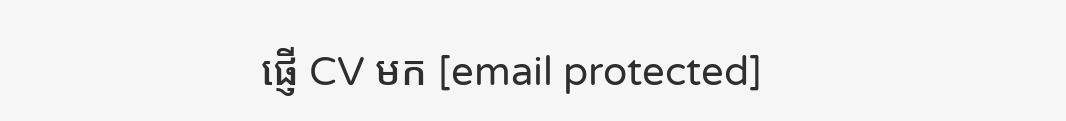ផ្ញើ CV មក [email protected]